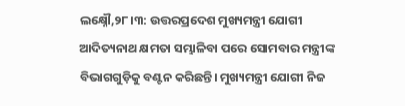ଲକ୍ଷ୍ନୌ,୨୮।୩: ଉତ୍ତରପ୍ରଦେଶ ମୁଖ୍ୟମନ୍ତ୍ରୀ ଯୋଗୀ ଆଦିତ୍ୟନାଥ କ୍ଷମତା ସମ୍ଭାଳିବା ପରେ ସୋମବାର ମନ୍ତ୍ରୀଙ୍କ ବିଭାଗଗୁଡ଼ିକୁ ବଣ୍ଟନ କରିଛନ୍ତି। ମୁଖ୍ୟମନ୍ତ୍ରୀ ଯୋଗୀ ନିଜ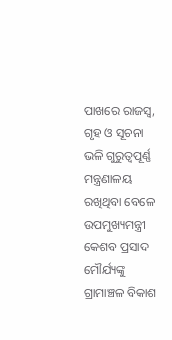ପାଖରେ ରାଜସ୍ବ, ଗୃହ ଓ ସୂଚନା ଭଳି ଗୁରୁତ୍ୱପୂର୍ଣ୍ଣ ମନ୍ତ୍ରଣାଳୟ ରଖିଥିବା ବେଳେ ଉପମୁଖ୍ୟମନ୍ତ୍ରୀ କେଶବ ପ୍ରସାଦ ମୌର୍ଯ୍ୟଙ୍କୁ ଗ୍ରାମାଞ୍ଚଳ ବିକାଶ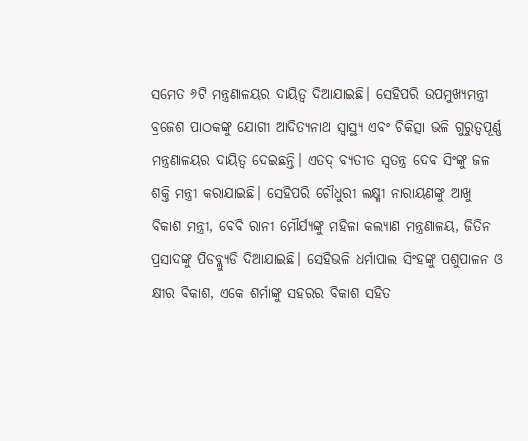ସମେତ ୬ଟି ମନ୍ତ୍ରଣାଳୟର ଦାୟିତ୍ୱ ଦିଆଯାଇଛି। ସେହିପରି ଉପମୁଖ୍ୟମନ୍ତ୍ରୀ ବ୍ରଜେଶ ପାଠକଙ୍କୁ ଯୋଗୀ ଆଦିତ୍ୟନାଥ ସ୍ବାସ୍ଥ୍ୟ ଏବଂ ଚିକିତ୍ସା ଭଳି ଗୁରୁତ୍ୱପୂର୍ଣ୍ଣ ମନ୍ତ୍ରଣାଳୟର ଦାୟିତ୍ୱ ଦେଇଛନ୍ତି। ଏତଦ୍ ବ୍ୟତୀତ ସ୍ବତନ୍ତ୍ର ଦେବ ସିଂଙ୍କୁ ଜଳ ଶକ୍ତି ମନ୍ତ୍ରୀ କରାଯାଇଛି। ସେହିପରି ଚୌଧୁରୀ ଲକ୍ଷ୍ମୀ ନାରାୟଣଙ୍କୁ ଆଖୁ ବିକାଶ ମନ୍ତ୍ରୀ, ବେବି ରାନୀ ମୌର୍ଯ୍ୟଙ୍କୁ ମହିଳା କଲ୍ୟାଣ ମନ୍ତ୍ରଣାଳୟ, ଜିତିନ ପ୍ରସାଦଙ୍କୁ ପିଡବ୍ଲ୍ୟୁଡି ଦିଆଯାଇଛି। ସେହିଭଳି ଧର୍ମାପାଲ ସିଂହଙ୍କୁ ପଶୁପାଳନ ଓ କ୍ଷୀର ବିକାଶ, ଏକେ ଶର୍ମାଙ୍କୁ ସହରର ବିକାଶ ସହିତ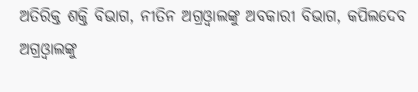ଅତିରିକ୍ତ ଶକ୍ତି ବିଭାଗ, ନୀତିନ ଅଗ୍ରଓ୍ବାଲଙ୍କୁ ଅବକାରୀ ବିଭାଗ, କପିଲଦେବ ଅଗ୍ରଓ୍ବାଲଙ୍କୁ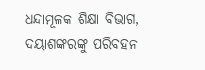ଧନ୍ଦାମୂଳକ ଶିକ୍ଷା ବିଭାଗ, ଦୟାଶଙ୍କରଙ୍କୁ ପରିବହନ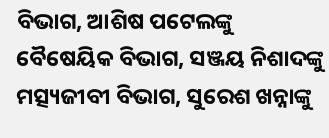ବିଭାଗ, ଆଶିଷ ପଟେଲଙ୍କୁ ବୈଷେୟିକ ବିଭାଗ, ସଞ୍ଜୟ ନିଶାଦଙ୍କୁ ମତ୍ସ୍ୟଜୀବୀ ବିଭାଗ, ସୁରେଶ ଖନ୍ନାଙ୍କୁ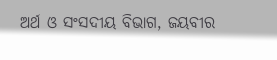ଅର୍ଥ ଓ ସଂସଦୀୟ ବିଭାଗ, ଜୟବୀର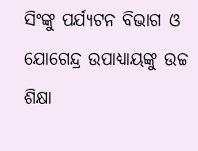ସିଂଙ୍କୁ ପର୍ଯ୍ୟଟନ ବିଭାଗ ଓ ଯୋଗେନ୍ଦ୍ର ଉପାଧ୍ୟାୟଙ୍କୁ ଉଚ୍ଚ ଶିକ୍ଷା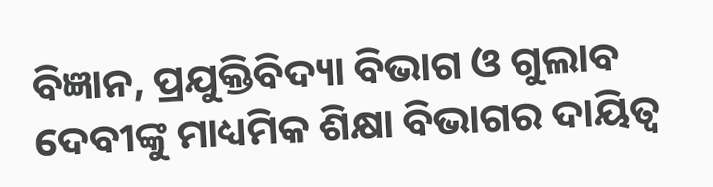ବିଜ୍ଞାନ, ପ୍ରଯୁକ୍ତିବିଦ୍ୟା ବିଭାଗ ଓ ଗୁଲାବ ଦେବୀଙ୍କୁ ମାଧ୍ୟମିକ ଶିକ୍ଷା ବିଭାଗର ଦାୟିତ୍ୱ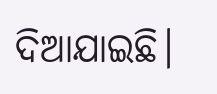ଦିଆଯାଇଛି।